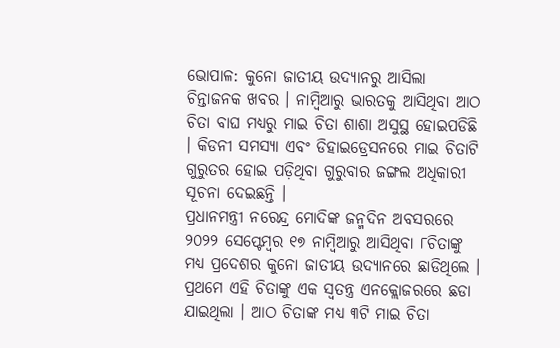ଭୋପାଳ: କୁନୋ ଜାତୀୟ ଉଦ୍ୟାନରୁ ଆସିଲା ଚିନ୍ତାଜନକ ଖବର । ନାମ୍ବିଆରୁ ଭାରତକୁ ଆସିଥିବା ଆଠ ଚିତା ବାଘ ମଧ୍ୟରୁ ମାଇ ଚିତା ଶାଶା ଅସୁସ୍ଥ ହୋଇପଡିଛି । କିଡନୀ ସମସ୍ୟା ଏବଂ ଡିହାଇଡ୍ରେସନରେ ମାଇ ଚିତାଟି ଗୁରୁତର ହୋଇ ପଡ଼ିଥିବା ଗୁରୁବାର ଜଙ୍ଗଲ ଅଧିକାରୀ ସୂଚନା ଦେଇଛନ୍ତି ।
ପ୍ରଧାନମନ୍ତ୍ରୀ ନରେନ୍ଦ୍ର ମୋଦିଙ୍କ ଜନ୍ମଦିନ ଅବସରରେ ୨୦୨୨ ସେପ୍ଟେମ୍ବର ୧୭ ନାମ୍ବିଆରୁ ଆସିଥିବା ୮ଚିତାଙ୍କୁ ମଧ୍ୟ ପ୍ରଦେଶର କୁନୋ ଜାତୀୟ ଉଦ୍ୟାନରେ ଛାଡିଥିଲେ । ପ୍ରଥମେ ଏହି ଚିତାଙ୍କୁ ଏକ ସ୍ବତନ୍ତ୍ର ଏନକ୍ଲୋଜରରେ ଛଡା ଯାଇଥିଲା । ଆଠ ଚିତାଙ୍କ ମଧ୍ୟ ୩ଟି ମାଇ ଚିତା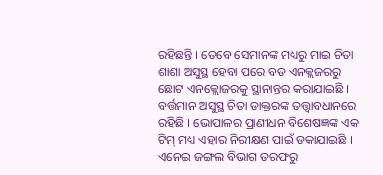ରହିଛନ୍ତି । ତେବେ ସେମାନଙ୍କ ମଧ୍ୟରୁ ମାଇ ଚିତା ଶାଶା ଅସୁସ୍ଥ ହେବା ପରେ ବଡ ଏନକ୍ଲଜରରୁ ଛୋଟ ଏନକ୍ଲୋଜରକୁ ସ୍ଥାନାନ୍ତର କରାଯାଇଛି । ବର୍ତ୍ତମାନ ଅସୁସ୍ଥ ଚିତା ଡାକ୍ତରଙ୍କ ତତ୍ତ୍ବାବଧାନରେ ରହିଛି । ଭୋପାଳର ପ୍ରାଣୀଧନ ବିଶେଷଜ୍ଞଙ୍କ ଏକ ଟିମ୍ ମଧ୍ୟ ଏହାର ନିରୀକ୍ଷଣ ପାଇଁ ଡକାଯାଇଛି । ଏନେଇ ଜଙ୍ଗଲ ବିଭାଗ ତରଫରୁ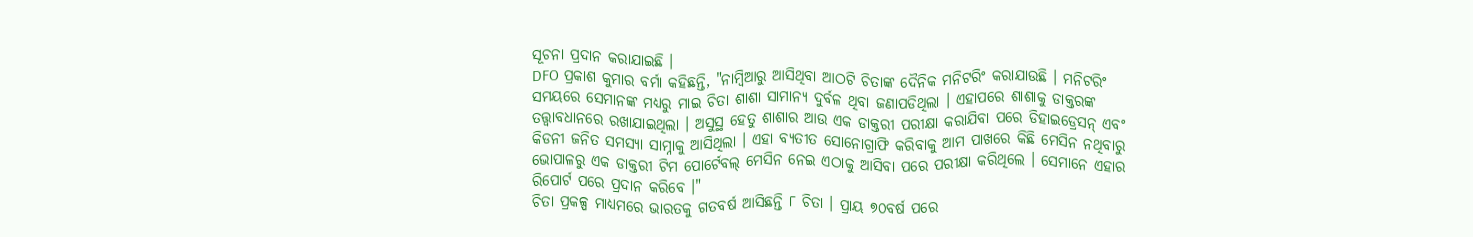ସୂଚନା ପ୍ରଦାନ କରାଯାଇଛି ।
DFO ପ୍ରକାଶ କୁମାର ବର୍ମା କହିଛନ୍ତି, "ନାମ୍ବିଆରୁ ଆସିଥିବା ଆଠଟି ଚିତାଙ୍କ ଦୈନିକ ମନିଟରିଂ କରାଯାଉଛି । ମନିଟରିଂ ସମୟରେ ସେମାନଙ୍କ ମଧ୍ୟରୁ ମାଇ ଚିତା ଶାଶା ସାମାନ୍ୟ ଦୁର୍ବଳ ଥିବା ଜଣାପଡିଥିଲା । ଏହାପରେ ଶାଶାକୁ ଡାକ୍ତରଙ୍କ ତତ୍ତ୍ୱାବଧାନରେ ରଖାଯାଇଥିଲା । ଅସୁସ୍ଥ ହେତୁ ଶାଶାର ଆଉ ଏକ ଡାକ୍ତରୀ ପରୀକ୍ଷା କରାଯିବା ପରେ ଡିହାଇଡ୍ରେସନ୍ ଏବଂ କିଡନୀ ଜନିତ ସମସ୍ୟା ସାମ୍ନାକୁ ଆସିଥିଲା । ଏହା ବ୍ୟତୀତ ସୋନୋଗ୍ରାଫି କରିବାକୁ ଆମ ପାଖରେ କିଛି ମେସିନ ନଥିବାରୁ ଭୋପାଳରୁ ଏକ ଡାକ୍ତରୀ ଟିମ ପୋର୍ଟେବଲ୍ ମେସିନ ନେଇ ଏଠାକୁ ଆସିବା ପରେ ପରୀକ୍ଷା କରିଥିଲେ । ସେମାନେ ଏହାର ରିପୋର୍ଟ ପରେ ପ୍ରଦାନ କରିବେ ।"
ଚିତା ପ୍ରକଳ୍ପ ମାଧ୍ୟମରେ ଭାରତକୁ ଗତବର୍ଷ ଆସିଛନ୍ତି ୮ ଚିତା । ପ୍ରାୟ ୭୦ବର୍ଷ ପରେ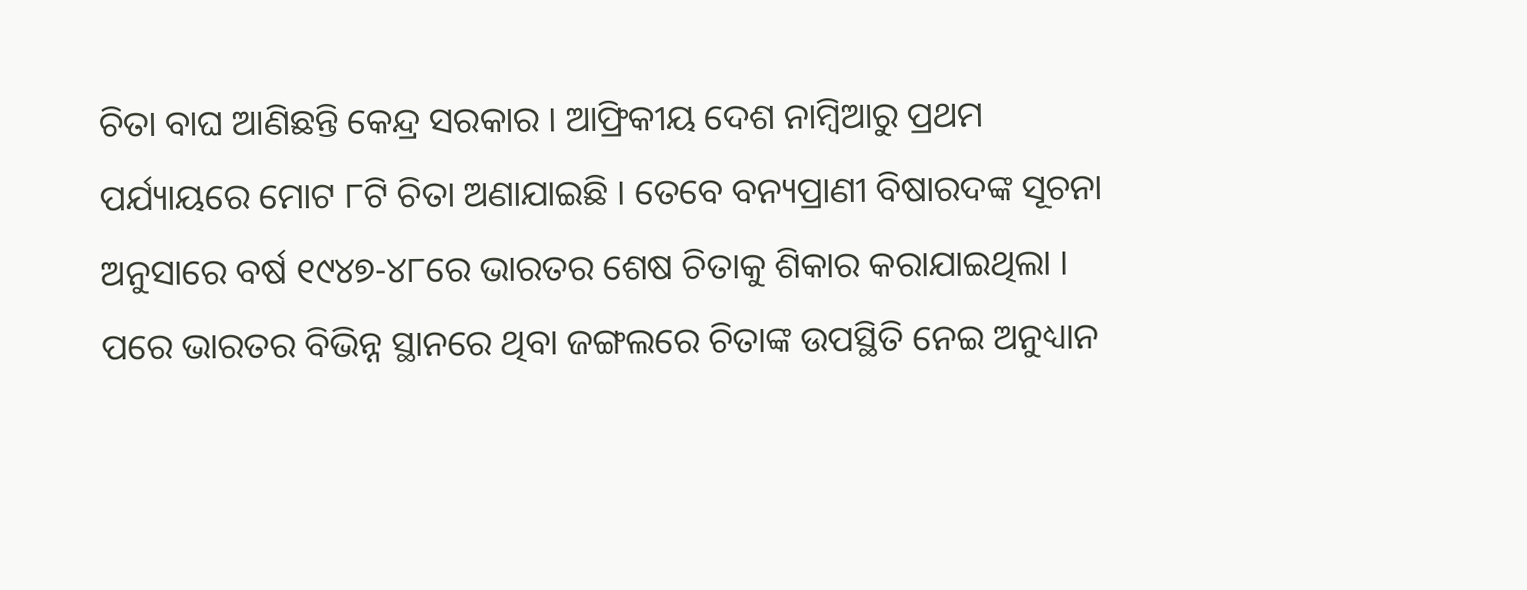ଚିତା ବାଘ ଆଣିଛନ୍ତି କେନ୍ଦ୍ର ସରକାର । ଆଫ୍ରିକୀୟ ଦେଶ ନାମ୍ବିଆରୁ ପ୍ରଥମ ପର୍ଯ୍ୟାୟରେ ମୋଟ ୮ଟି ଚିତା ଅଣାଯାଇଛି । ତେବେ ବନ୍ୟପ୍ରାଣୀ ବିଷାରଦଙ୍କ ସୂଚନା ଅନୁସାରେ ବର୍ଷ ୧୯୪୭-୪୮ରେ ଭାରତର ଶେଷ ଚିତାକୁ ଶିକାର କରାଯାଇଥିଲା । ପରେ ଭାରତର ବିଭିନ୍ନ ସ୍ଥାନରେ ଥିବା ଜଙ୍ଗଲରେ ଚିତାଙ୍କ ଉପସ୍ଥିତି ନେଇ ଅନୁଧ୍ୟାନ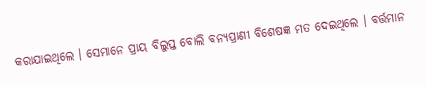କରାଯାଇଥିଲେ । ସେମାନେ ପ୍ରାୟ ବିଲୁପ୍ତ ବୋଲି ବନ୍ୟପ୍ରାଣୀ ବିଶେଷଜ୍ଞ ମତ ଦେଇଥିଲେ । ବର୍ତ୍ତମାନ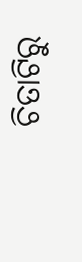ଚିତାଟିରୁ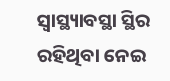ସ୍ବାସ୍ଥ୍ୟାବସ୍ଥା ସ୍ଥିର ରହିଥିବା ନେଇ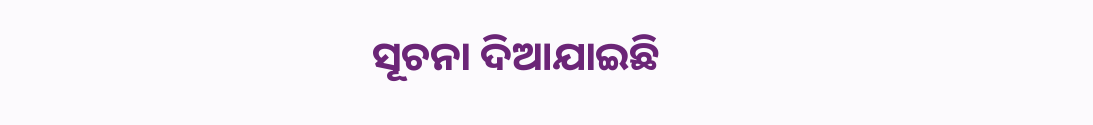ସୂଚନା ଦିଆଯାଇଛି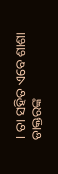। ତା ସହିତ ଏବେ ଶାଶା ଡାକ୍ତରଙ୍କ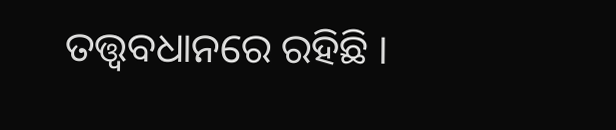ତତ୍ତ୍ୱବଧାନରେ ରହିଛି ।